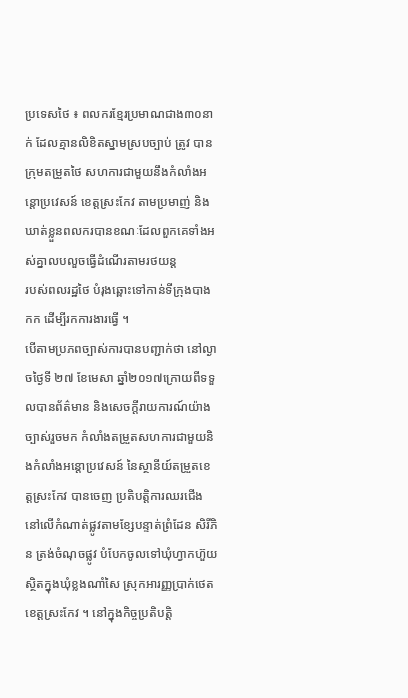ប្រទេសថៃ ៖ ពលករខ្មែរប្រមាណជាង៣០នាក់ ដែលគ្មានលិខិតស្នាមស្របច្បាប់ ត្រូវ បានក្រុមតម្រួតថៃ សហការជាមួយនឹងកំលាំងអន្តោប្រវេសន៍ ខេត្តស្រះកែវ តាមប្រមាញ់ និងឃាត់ខ្លួនពលករបានខណៈដែលពួកគេទាំងអស់គ្នាលបលួចធ្វើដំណើរតាមរថយន្ត
របស់ពលរដ្ឋថៃ បំរុងឆ្ពោះទៅកាន់ទីក្រុងបាងកក ដើម្បីរកការងារធ្វើ ។
បើតាមប្រភពច្បាស់ការបានបញ្ជាក់ថា នៅល្ងាចថ្ងៃទី ២៧ ខែមេសា ឆ្នាំ២០១៧ក្រោយពីទទួលបានព័ត៌មាន និងសេចក្តីរាយការណ៍យ៉ាងច្បាស់រួចមក កំលាំងតម្រួតសហការជាមួយនិងកំលាំងអន្តោប្រវេសន៍ នៃស្ថានីយ៍តម្រួតខេត្តស្រះកែវ បានចេញ ប្រតិបត្តិការឈរជើងនៅលើកំណាត់ផ្លូវតាមខ្សែបន្ទាត់ព្រំដែន សិរីភិន ត្រង់ចំណុចផ្លូវ បំបែកចូលទៅឃុំហ្វាកហ៊ួយ ស្ថិតក្នុងឃុំខ្លងណាំសៃ ស្រុកអារញ្ញប្រាក់ថេត ខេត្តស្រះកែវ ។ នៅក្នុងកិច្ចប្រតិបត្តិ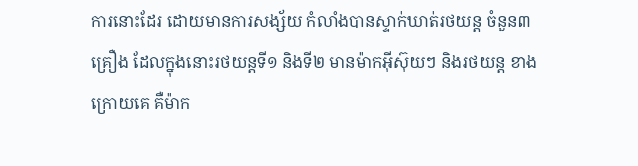ការនោះដែរ ដោយមានការសង្ស័យ កំលាំងបានស្ទាក់ឃាត់រថយន្ត ចំនួន៣គ្រឿង ដែលក្នុងនោះរថយន្តទី១ និងទី២ មានម៉ាកអុីស៊ុយៗ និងរថយន្ត ខាងក្រោយគេ គឺម៉ាក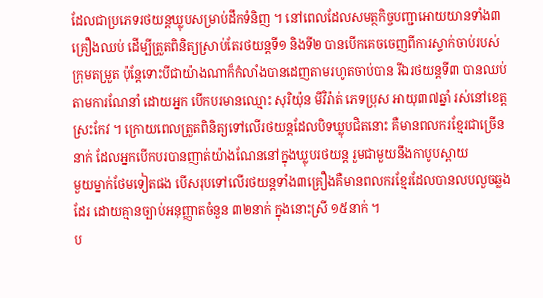ដែលជាប្រភេទរថយន្តឃ្លុបសម្រាប់ដឹកទំនិញ ។ នៅពេលដែលសមត្ថកិច្ចបញ្ជាអោយយានទាំង៣គ្រឿងឈប់ ដើម្បីត្រួតពិនិត្យស្រាប់តែរថយន្តទី១ និងទី២ បានបើកគេចចេញពីការស្ទាក់ចាប់របស់ក្រុមតម្រួត ប៉ុន្តែទោះបីជាយ៉ាងណាក៏កំលាំងបានដេញតាមរហូតចាប់បាន រីឯរថយន្តទី៣ បានឈប់តាមការណែនាំ ដោយអ្នក បើកបរមានឈ្មោះ សុរិយ៉ុន មីវិរ៉ាត់ ភេទប្រុស អាយុ៣៧ឆ្នាំ រស់នៅខេត្តស្រះកែវ ។ ក្រោយពេលត្រួតពិនិត្យទៅលើរថយន្តដែលបិទឃ្លុបជិតនោះ គឺមានពលករខ្មែរជាច្រើននាក់ ដែលអ្នកបើកបរបានញាត់យ៉ាងណែននៅក្នុងឃ្លុបរថយន្ត រួមជាមួយនឹងកាបូបស្ពាយ
មួយម្នាក់ថែមទៀតផង បើសរុបទៅលើរថយន្តទាំង៣គ្រឿងគឺមានពលករខ្មែរដែលបានលបលួចឆ្លងដែរ ដោយគ្មានច្បាប់អនុញ្ញាតចំនួន ៣២នាក់ ក្នុងនោះស្រី ១៥នាក់ ។
ប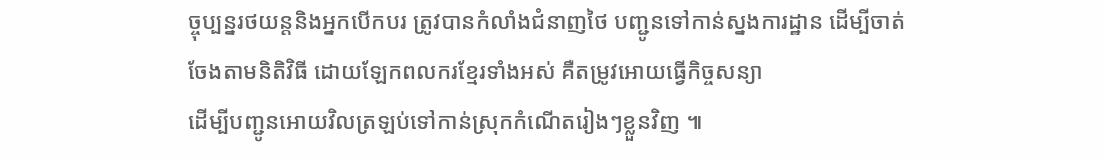ច្ចុប្បន្នរថយន្តនិងអ្នកបើកបរ ត្រូវបានកំលាំងជំនាញថៃ បញ្ជូនទៅកាន់ស្នងការដ្ឋាន ដើម្បីចាត់ចែងតាមនិតិវិធី ដោយឡែកពលករខ្មែរទាំងអស់ គឺតម្រូវអោយធ្វើកិច្ចសន្យា
ដើម្បីបញ្ជូនអោយវិលត្រឡប់ទៅកាន់ស្រុកកំណើតរៀងៗខ្លួនវិញ ៕